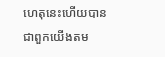ហេតុនេះហើយបានជាពួកយើងតម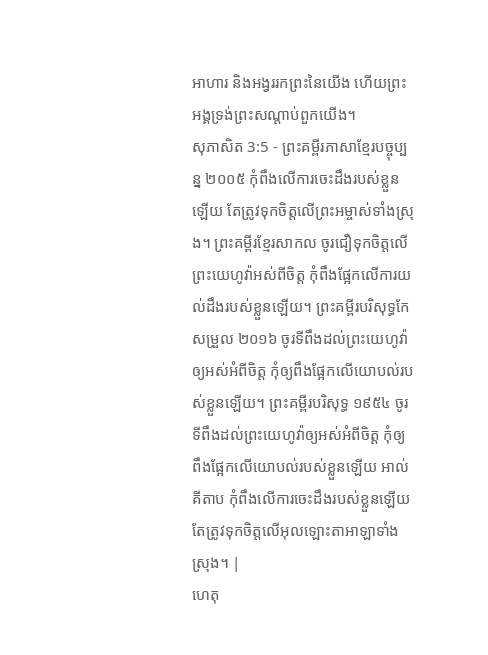អាហារ និងអង្វររកព្រះនៃយើង ហើយព្រះអង្គទ្រង់ព្រះសណ្ដាប់ពួកយើង។
សុភាសិត 3:5 - ព្រះគម្ពីរភាសាខ្មែរបច្ចុប្បន្ន ២០០៥ កុំពឹងលើការចេះដឹងរបស់ខ្លួនឡើយ តែត្រូវទុកចិត្តលើព្រះអម្ចាស់ទាំងស្រុង។ ព្រះគម្ពីរខ្មែរសាកល ចូរជឿទុកចិត្តលើព្រះយេហូវ៉ាអស់ពីចិត្ត កុំពឹងផ្អែកលើការយល់ដឹងរបស់ខ្លួនឡើយ។ ព្រះគម្ពីរបរិសុទ្ធកែសម្រួល ២០១៦ ចូរទីពឹងដល់ព្រះយេហូវ៉ាឲ្យអស់អំពីចិត្ត កុំឲ្យពឹងផ្អែកលើយោបល់របស់ខ្លួនឡើយ។ ព្រះគម្ពីរបរិសុទ្ធ ១៩៥៤ ចូរទីពឹងដល់ព្រះយេហូវ៉ាឲ្យអស់អំពីចិត្ត កុំឲ្យពឹងផ្អែកលើយោបល់របស់ខ្លួនឡើយ អាល់គីតាប កុំពឹងលើការចេះដឹងរបស់ខ្លួនឡើយ តែត្រូវទុកចិត្តលើអុលឡោះតាអាឡាទាំងស្រុង។ |
ហេតុ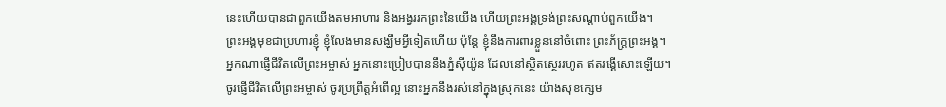នេះហើយបានជាពួកយើងតមអាហារ និងអង្វររកព្រះនៃយើង ហើយព្រះអង្គទ្រង់ព្រះសណ្ដាប់ពួកយើង។
ព្រះអង្គមុខជាប្រហារខ្ញុំ ខ្ញុំលែងមានសង្ឃឹមអ្វីទៀតហើយ ប៉ុន្តែ ខ្ញុំនឹងការពារខ្លួននៅចំពោះ ព្រះភ័ក្ត្រព្រះអង្គ។
អ្នកណាផ្ញើជីវិតលើព្រះអម្ចាស់ អ្នកនោះប្រៀបបាននឹងភ្នំស៊ីយ៉ូន ដែលនៅស្ថិតស្ថេររហូត ឥតរង្គើសោះឡើយ។
ចូរផ្ញើជីវិតលើព្រះអម្ចាស់ ចូរប្រព្រឹត្តអំពើល្អ នោះអ្នកនឹងរស់នៅក្នុងស្រុកនេះ យ៉ាងសុខក្សេម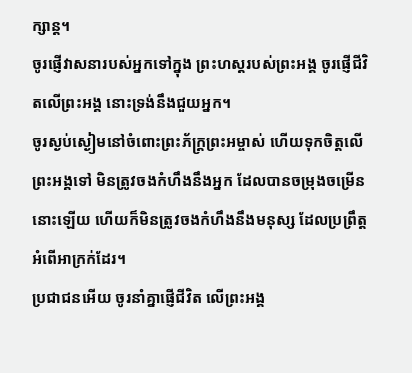ក្សាន្ត។
ចូរផ្ញើវាសនារបស់អ្នកទៅក្នុង ព្រះហស្ដរបស់ព្រះអង្គ ចូរផ្ញើជីវិតលើព្រះអង្គ នោះទ្រង់នឹងជួយអ្នក។
ចូរស្ងប់ស្ងៀមនៅចំពោះព្រះភ័ក្ត្រព្រះអម្ចាស់ ហើយទុកចិត្តលើព្រះអង្គទៅ មិនត្រូវចងកំហឹងនឹងអ្នក ដែលបានចម្រុងចម្រើននោះឡើយ ហើយក៏មិនត្រូវចងកំហឹងនឹងមនុស្ស ដែលប្រព្រឹត្តអំពើអាក្រក់ដែរ។
ប្រជាជនអើយ ចូរនាំគ្នាផ្ញើជីវិត លើព្រះអង្គ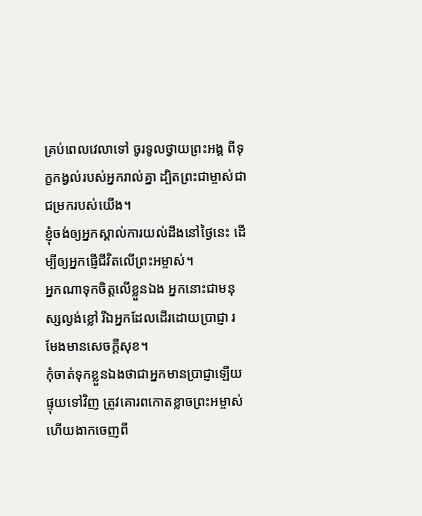គ្រប់ពេលវេលាទៅ ចូរទូលថ្វាយព្រះអង្គ ពីទុក្ខកង្វល់របស់អ្នករាល់គ្នា ដ្បិតព្រះជាម្ចាស់ជាជម្រករបស់យើង។
ខ្ញុំចង់ឲ្យអ្នកស្គាល់ការយល់ដឹងនៅថ្ងៃនេះ ដើម្បីឲ្យអ្នកផ្ញើជីវិតលើព្រះអម្ចាស់។
អ្នកណាទុកចិត្តលើខ្លួនឯង អ្នកនោះជាមនុស្សល្ងង់ខ្លៅ រីឯអ្នកដែលដើរដោយប្រាជ្ញា រមែងមានសេចក្ដីសុខ។
កុំចាត់ទុកខ្លួនឯងថាជាអ្នកមានប្រាជ្ញាឡើយ ផ្ទុយទៅវិញ ត្រូវគោរពកោតខ្លាចព្រះអម្ចាស់ ហើយងាកចេញពី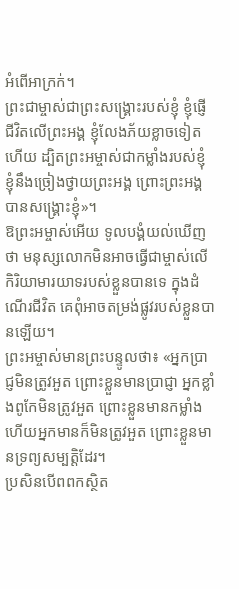អំពើអាក្រក់។
ព្រះជាម្ចាស់ជាព្រះសង្គ្រោះរបស់ខ្ញុំ ខ្ញុំផ្ញើជីវិតលើព្រះអង្គ ខ្ញុំលែងភ័យខ្លាចទៀតហើយ ដ្បិតព្រះអម្ចាស់ជាកម្លាំងរបស់ខ្ញុំ ខ្ញុំនឹងច្រៀងថ្វាយព្រះអង្គ ព្រោះព្រះអង្គបានសង្គ្រោះខ្ញុំ»។
ឱព្រះអម្ចាស់អើយ ទូលបង្គំយល់ឃើញថា មនុស្សលោកមិនអាចធ្វើជាម្ចាស់លើ កិរិយាមារយាទរបស់ខ្លួនបានទេ ក្នុងដំណើរជីវិត គេពុំអាចតម្រង់ផ្លូវរបស់ខ្លួនបានឡើយ។
ព្រះអម្ចាស់មានព្រះបន្ទូលថា៖ «អ្នកប្រាជ្ញមិនត្រូវអួត ព្រោះខ្លួនមានប្រាជ្ញា អ្នកខ្លាំងពូកែមិនត្រូវអួត ព្រោះខ្លួនមានកម្លាំង ហើយអ្នកមានក៏មិនត្រូវអួត ព្រោះខ្លួនមានទ្រព្យសម្បត្តិដែរ។
ប្រសិនបើពពកស្ថិត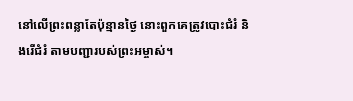នៅលើព្រះពន្លាតែប៉ុន្មានថ្ងៃ នោះពួកគេត្រូវបោះជំរំ និងរើជំរំ តាមបញ្ជារបស់ព្រះអម្ចាស់។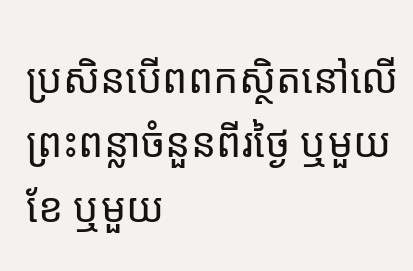ប្រសិនបើពពកស្ថិតនៅលើព្រះពន្លាចំនួនពីរថ្ងៃ ឬមួយខែ ឬមួយ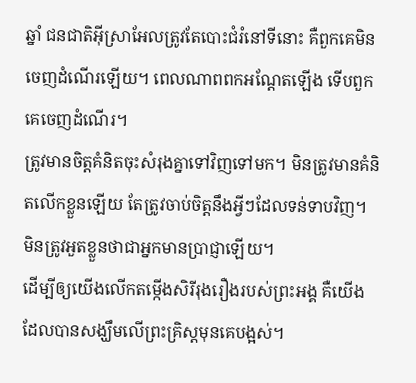ឆ្នាំ ជនជាតិអ៊ីស្រាអែលត្រូវតែបោះជំរំនៅទីនោះ គឺពួកគេមិនចេញដំណើរឡើយ។ ពេលណាពពកអណ្ដែតឡើង ទើបពួកគេចេញដំណើរ។
ត្រូវមានចិត្តគំនិតចុះសំរុងគ្នាទៅវិញទៅមក។ មិនត្រូវមានគំនិតលើកខ្លួនឡើយ តែត្រូវចាប់ចិត្តនឹងអ្វីៗដែលទន់ទាបវិញ។ មិនត្រូវអួតខ្លួនថាជាអ្នកមានប្រាជ្ញាឡើយ។
ដើម្បីឲ្យយើងលើកតម្កើងសិរីរុងរឿងរបស់ព្រះអង្គ គឺយើងដែលបានសង្ឃឹមលើព្រះគ្រិស្តមុនគេបង្អស់។